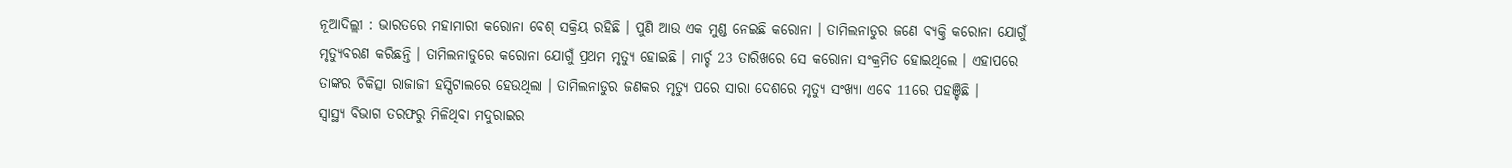ନୂଆଦିଲ୍ଲୀ : ଭାରତରେ ମହାମାରୀ କରୋନା ବେଶ୍ ସକ୍ରିୟ ରହିଛି । ପୁଣି ଆଉ ଏକ ମୁଣ୍ଡ ନେଇଛି କରୋନା । ତାମିଲନାଡୁର ଜଣେ ବ୍ୟକ୍ତି କରୋନା ଯୋଗୁଁ ମୃତ୍ୟୁବରଣ କରିଛନ୍ତି । ତାମିଲନାଡୁରେ କରୋନା ଯୋଗୁଁ ପ୍ରଥମ ମୃତ୍ୟୁ ହୋଇଛି । ମାର୍ଚ୍ଚ 23 ତାରିଖରେ ସେ କରୋନା ସଂକ୍ରମିତ ହୋଇଥିଲେ । ଏହାପରେ ତାଙ୍କର ଚିକିତ୍ସା ରାଜାଜୀ ହସ୍ପିଟାଲରେ ହେଉଥିଲା । ତାମିଲନାଡୁର ଜଣକର ମୃତ୍ୟୁ ପରେ ସାରା ଦେଶରେ ମୃତ୍ୟୁ ସଂଖ୍ୟା ଏବେ 11ରେ ପହଞ୍ଚିଛି ।
ସ୍ବାସ୍ଥ୍ୟ ବିଭାଗ ତରଫରୁ ମିଳିଥିବା ମଦୁରାଇର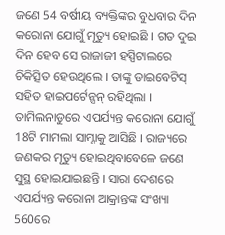ଜଣେ 54 ବର୍ଷୀୟ ବ୍ୟକ୍ତିଙ୍କର ବୁଧବାର ଦିନ କରୋନା ଯୋଗୁଁ ମୃତ୍ୟୁ ହୋଇଛି । ଗତ ଦୁଇ ଦିନ ହେବ ସେ ରାଜାଜୀ ହସ୍ପିଟାଲରେ ଚିକିତ୍ସିତ ହେଉଥିଲେ । ତାଙ୍କୁ ଡାଇବେଟିସ୍ ସହିତ ହାଇପର୍ଟେନ୍ସନ୍ ରହିଥିଲା । ତାମିଲନାଡୁରେ ଏପର୍ଯ୍ୟନ୍ତ କରୋନା ଯୋଗୁଁ 18ଟି ମାମଲା ସାମ୍ନାକୁ ଆସିଛି । ରାଜ୍ୟରେ ଜଣକର ମୃତ୍ୟୁ ହୋଇଥିବାବେଳେ ଜଣେ ସୁସ୍ଥ ହୋଇଯାଇଛନ୍ତି । ସାରା ଦେଶରେ ଏପର୍ଯ୍ୟନ୍ତ କରୋନା ଆକ୍ରାନ୍ତଙ୍କ ସଂଖ୍ୟା 560ରେ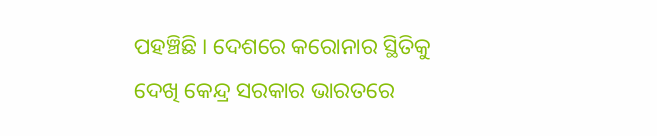ପହଞ୍ଚିଛି । ଦେଶରେ କରୋନାର ସ୍ଥିତିକୁ ଦେଖି କେନ୍ଦ୍ର ସରକାର ଭାରତରେ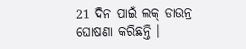21 ଦିନ ପାଇଁ ଲକ୍ ଡାଉନ୍ର ଘୋଷଣା କରିଛନ୍ତି ।